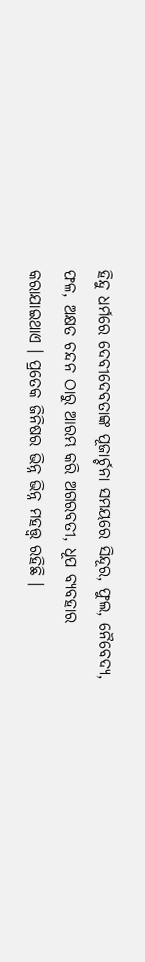ହିନ୍ଦୁ ଧର୍ମରେ ଦେବୀଦେବତାଙ୍କ ପୂଜାର୍ଚ୍ଚନା ସମୟରେ ସିନ୍ଦୂର, ଫୁଲ, ନୈବେଦ୍ୟ, ଫଳ, ଅକ୍ଷତ ଚନ୍ଦନ ଠାରୁ ଆରମ୍ଭ କରି ଅଗରବତୀ, ଧୂପ ବ୍ୟବହାର କରାଯାଇଥାଏ । ପ୍ରତେକ ଜିନିଷର ଭିନ୍ନ ଭିନ୍ନ ମହତ୍ତ୍ୱ ରହିଛି ।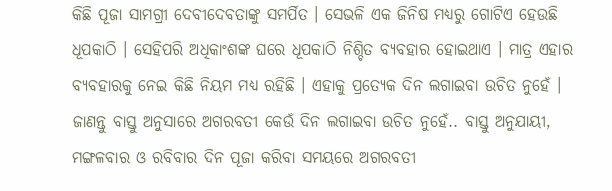କିଛି ପୂଜା ସାମଗ୍ରୀ ଦେବୀଦେବତାଙ୍କୁ ସମର୍ପିତ । ସେଭଳି ଏକ ଜିନିଷ ମଧ୍ୟରୁ ଗୋଟିଏ ହେଉଛି ଧୂପକାଠି । ସେହିପରି ଅଧିକାଂଶଙ୍କ ଘରେ ଧୂପକାଠି ନିଶ୍ଚିତ ବ୍ୟବହାର ହୋଇଥାଏ । ମାତ୍ର ଏହାର ବ୍ୟବହାରକୁ ନେଇ କିଛି ନିୟମ ମଧ୍ୟ ରହିଛି । ଏହାକୁ ପ୍ରତ୍ୟେକ ଦିନ ଲଗାଇବା ଉଚିତ ନୁହେଁ । ଜାଣନ୍ତୁ ବାସ୍ତୁ ଅନୁସାରେ ଅଗରବତୀ କେଉଁ ଦିନ ଲଗାଇବା ଉଚିତ ନୁହେଁ.. ବାସ୍ତୁ ଅନୁଯାୟୀ, ମଙ୍ଗଳବାର ଓ ରବିବାର ଦିନ ପୂଜା କରିବା ସମୟରେ ଅଗରବତୀ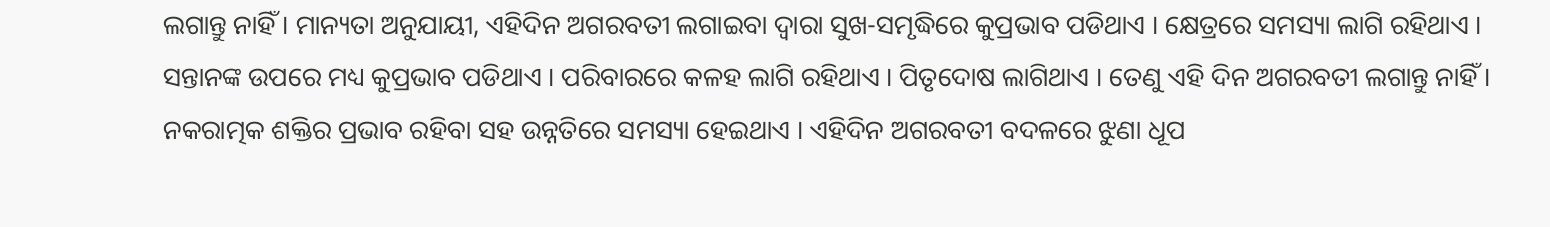ଲଗାନ୍ତୁ ନାହିଁ । ମାନ୍ୟତା ଅନୁଯାୟୀ, ଏହିଦିନ ଅଗରବତୀ ଲଗାଇବା ଦ୍ୱାରା ସୁଖ-ସମୃଦ୍ଧିରେ କୁପ୍ରଭାବ ପଡିଥାଏ । କ୍ଷେତ୍ରରେ ସମସ୍ୟା ଲାଗି ରହିଥାଏ । ସନ୍ତାନଙ୍କ ଉପରେ ମଧ୍ୟ କୁପ୍ରଭାବ ପଡିଥାଏ । ପରିବାରରେ କଳହ ଲାଗି ରହିଥାଏ । ପିତୃଦୋଷ ଲାଗିଥାଏ । ତେଣୁ ଏହି ଦିନ ଅଗରବତୀ ଲଗାନ୍ତୁ ନାହିଁ । ନକରାତ୍ମକ ଶକ୍ତିର ପ୍ରଭାବ ରହିବା ସହ ଉନ୍ନତିରେ ସମସ୍ୟା ହେଇଥାଏ । ଏହିଦିନ ଅଗରବତୀ ବଦଳରେ ଝୁଣା ଧୂପ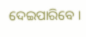ଦେଇପାରିବେ ।